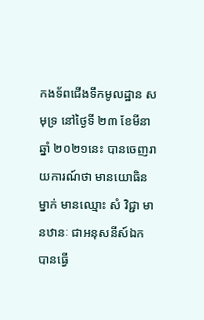កងទ័ពជើងទឹកមូលដ្ឋាន សមុទ្រ នៅថ្ងៃទី ២៣ ខែមីនា ឆ្នាំ ២០២១នេះ បានចេញរាយការណ៍ថា មានយោធិនម្នាក់ មានឈ្មោះ សំ វិជ្ជា មានឋានៈ ជាអនុសនីស៍ឯក
បានធ្វើ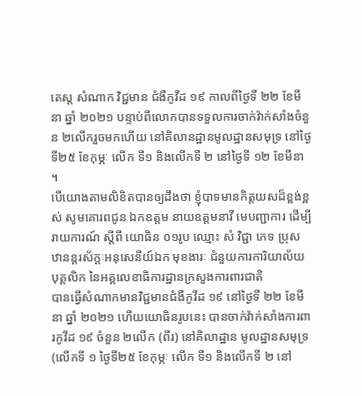តេស្ត សំណាក វិជ្ជមាន ជំងឺកូវីដ ១៩ កាលពីថ្ងៃទី ២២ ខែមីនា ឆ្នាំ ២០២១ បន្ទាប់ពីលោកបានទទួលការចាក់វ៉ាក់សាំងចំនួន ២លើករួចមកហើយ នៅគិលានដ្ឋានមូលដ្ឋានសមុទ្រ នៅថ្ងៃទី២៥ ខែកុម្ភៈ លើក ទី១ និងលើកទី ២ នៅថ្ងៃទី ១២ ខែមីនា ។
បើយោងតាមលិខិតបានឲ្យដឹងថា ខ្ញុំបាទមានកិត្តយសដ៏ខ្ពង់ខ្ពស់ សូមគោរពជូន ឯកឧត្តម នាយឧត្តមនាវី មេបញ្ជាការ ដើម្បីរាយការណ៍ ស្តីពី យោធិន ០១រូប ឈ្មោះ សំ វិជ្ជា ភេទ ប្រុស ឋានន្តរស័ក្តៈអនុសេនីយ៍ឯក មុខងារៈ ជំនួយការការិយាល័យ បុគ្គលិក នៃអគ្គលេខាធិការដ្ឋានក្រសួងការពារជាតិ
បានធ្វើសំណាកមានវិជ្ជមានជំងឺកូវីដ ១៩ នៅថ្ងៃទី ២២ ខែមីនា ឆ្នាំ ២០២១ ហើយយោធិនរូបនេះ បានចាក់វ៉ាក់សាំងការពារកូវីដ ១៩ ចំនួន ២លើក (ពីរ) នៅគិលាដ្ឋាន មូលដ្ឋានសមុទ្រ (លើកទី ១ ថ្ងៃទី២៥ ខែកុម្ភៈ លើក ទី១ និងលើកទី ២ នៅ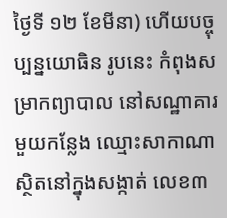ថ្ងៃទី ១២ ខែមីនា) ហើយបច្ចុប្បន្នយោធិន រូបនេះ កំពុងសម្រាកព្យាបាល នៅសណ្ឋាគារមួយកន្លែង ឈ្មោះសាកាណា ស្ថិតនៅក្នុងសង្កាត់ លេខ៣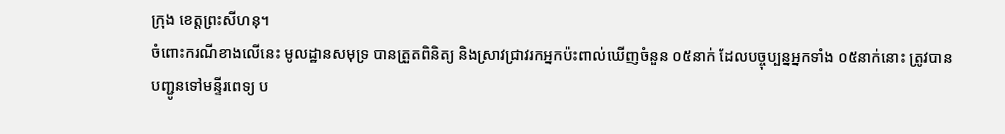ក្រុង ខេត្តព្រះសីហនុ។
ចំពោះករណីខាងលើនេះ មូលដ្ឋានសមុទ្រ បានត្រួតពិនិត្យ និងស្រាវជ្រាវរកអ្នកប៉ះពាល់ឃើញចំនួន ០៥នាក់ ដែលបច្ចុប្បន្នអ្នកទាំង ០៥នាក់នោះ ត្រូវបានបញ្ជូនទៅមន្ទីរពេទ្យ ប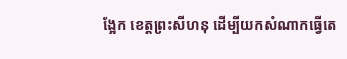ង្អែក ខេត្តព្រះសីហនុ ដើម្បីយកសំណាកធ្វើតេ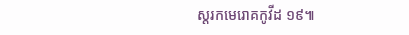ស្តរកមេរោគកូវីដ ១៩៕